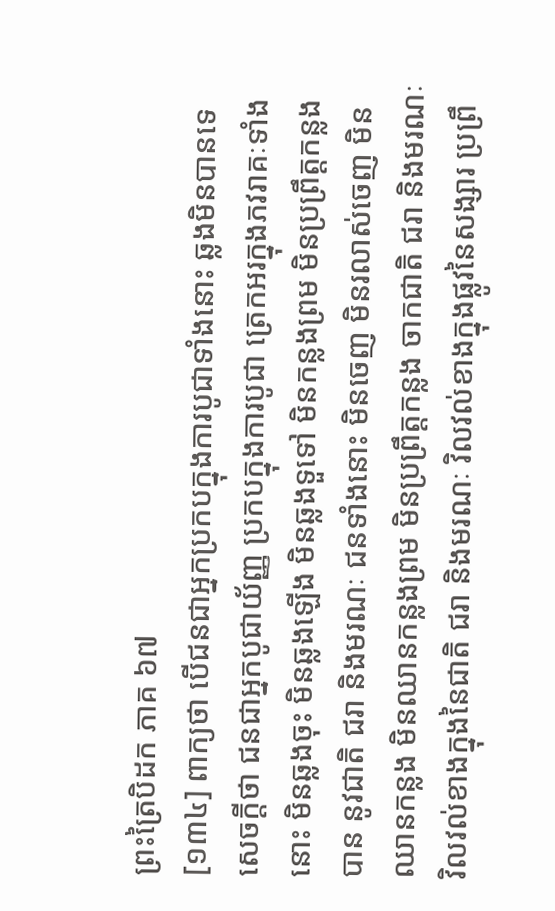ព្រះត្រៃបិដក ភាគ ៦៧
[១៣៤] ពាក្យថា បើជនជាអ្នកប្រកបក្នុងការបូជាទាំងនោះ ឆ្លងមិនបានទេ សេចក្តីថា ជនជាអ្នកបូជាយ័ញ្ញ ប្រកបក្នុងការបូជា ត្រេកអរក្នុងភវរាគៈទាំងនោះ មិនឆ្លងចុះ មិនឆ្លងឡើង មិនឆ្លងទួទៅ មិនកន្លងព្រម មិនប្រព្រឹត្តកន្លងបាន នូវជាតិ ជរា និងមរណៈ ជនទាំងនោះ មិនចេញ មិនរលាស់ចេញ មិនឈានកន្លង មិនឈានកន្លងព្រម មិនប្រព្រឹត្តកន្លង ចាកជាតិ ជរា និងមរណៈ វិលវល់ខាងក្នុងនៃជាតិ ជរា និងមរណៈ វិលវល់ខាងក្នុងផ្លូវនៃសង្សារ ប្រព្រឹ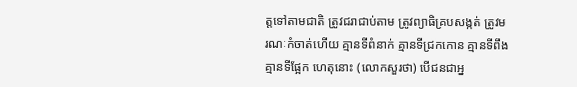ត្តទៅតាមជាតិ ត្រូវជរាជាប់តាម ត្រូវព្យាធិគ្របសង្កត់ ត្រូវមរណៈកំចាត់ហើយ គ្មានទីពំនាក់ គ្មានទីជ្រកកោន គ្មានទីពឹង គ្មានទីផ្អែក ហេតុនោះ (លោកសួរថា) បើជនជាអ្ន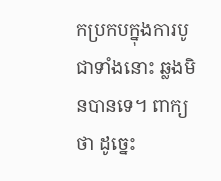កប្រកបក្នុងការបូជាទាំងនោះ ឆ្លងមិនបានទេ។ ពាក្យថា ដូច្នេះ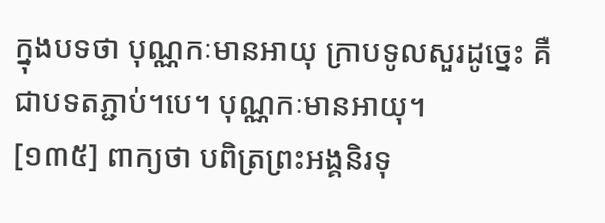ក្នុងបទថា បុណ្ណកៈមានអាយុ ក្រាបទូលសួរដូច្នេះ គឺជាបទតភ្ជាប់។បេ។ បុណ្ណកៈមានអាយុ។
[១៣៥] ពាក្យថា បពិត្រព្រះអង្គនិរទុ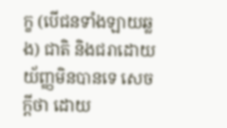ក្ខ (បើជនទាំងឡាយឆ្លង) ជាតិ និងជរាដោយយ័ញ្ញមិនបានទេ សេចក្តីថា ដោយ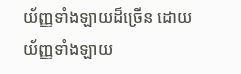យ័ញ្ញទាំងឡាយដ៏ច្រើន ដោយយ័ញ្ញទាំងឡាយ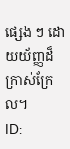ផ្សេង ៗ ដោយយ័ញ្ញដ៏ក្រាស់ក្រែល។
ID: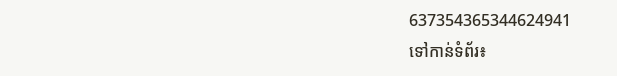637354365344624941
ទៅកាន់ទំព័រ៖